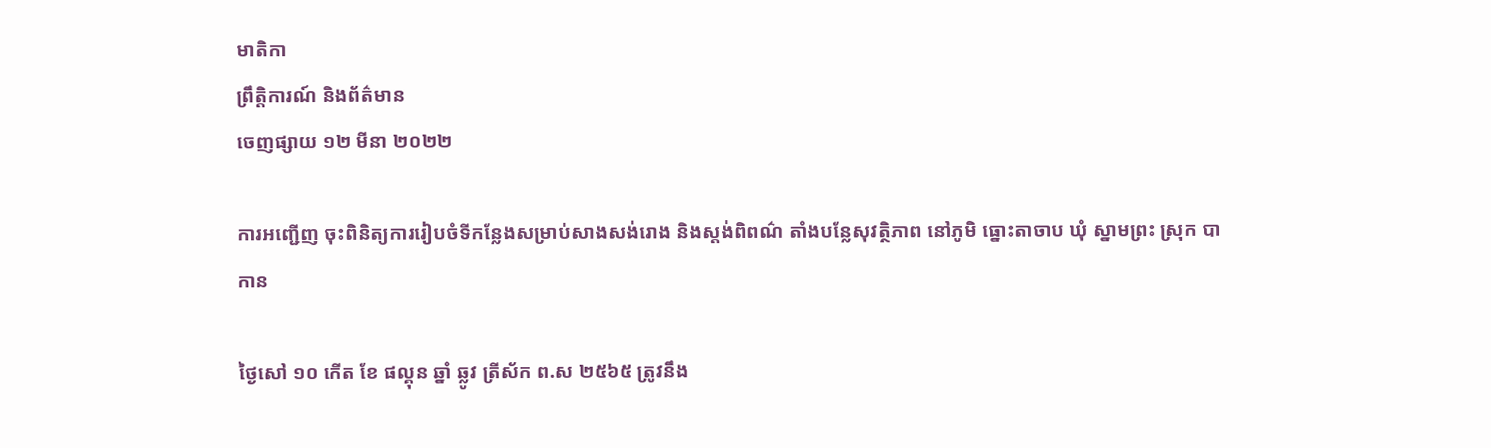មាតិកា
ព្រឹត្តិការណ៍ និងព័ត៌មាន
ចេញផ្សាយ ១២ មីនា ២០២២

ការអញ្ជើញ ចុះពិនិត្យការរៀបចំទីកន្លែងសម្រាប់សាងសង់រោង និងស្តង់ពិពណ៌ តាំងបន្លែសុវត្ថិភាព នៅភូមិ ធ្នោះតាចាប ឃុំ ស្នាមព្រះ ស្រុក បាកាន

ថ្ងៃសៅ ១០ កើត ខែ ផល្គុន ឆ្នាំ ឆ្លូវ ត្រីស័ក ព.ស ២៥៦៥ ត្រូវនឹង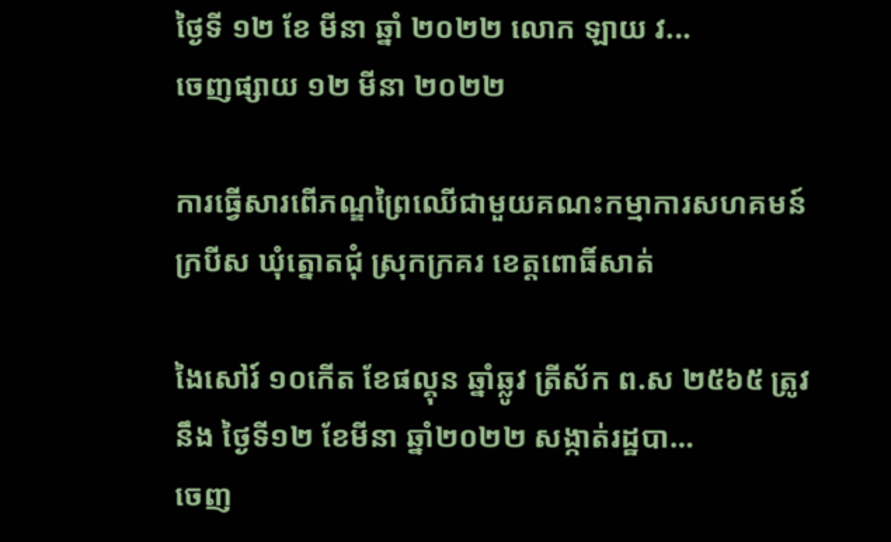ថ្ងៃទី ១២ ខែ មីនា ឆ្នាំ ២០២២ លោក ឡាយ វ...
ចេញផ្សាយ ១២ មីនា ២០២២

ការធ្វេីសារពើភណ្ឌព្រៃឈើជាមួយគណះកម្មាការសហគមន៍ក្របីស ឃុំត្នោតជុំ ស្រុកក្រគរ ខេត្តពោធិ៍សាត់

ងៃសៅរ៍ ១០កើត ខែផល្គុន ឆ្នាំឆ្លូវ ត្រីស័ក ព.ស ២៥៦៥ ត្រូវនឹង ថ្ងៃទី១២ ខែមីនា ឆ្នាំ២០២២ សង្កាត់រដ្ឋបា...
ចេញ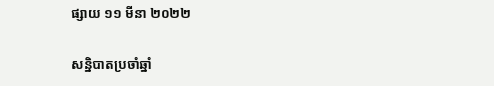ផ្សាយ ១១ មីនា ២០២២

សន្និបាតប្រចាំឆ្នាំ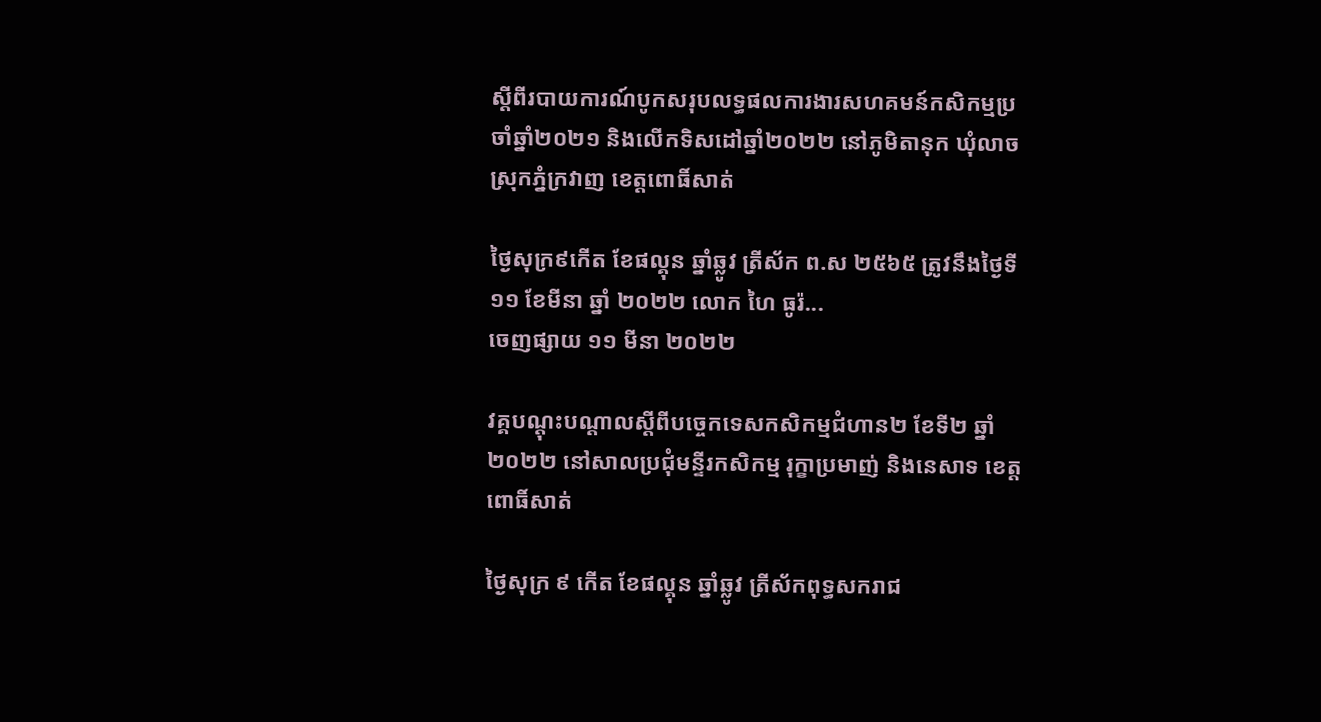ស្តីពីរបាយការណ៍បូកសរុបលទ្ធផលការងារសហគមន៍កសិកម្មប្រចាំឆ្នាំ២០២១ និងលេីកទិសដៅឆ្នាំ២០២២ នៅភូមិតានុក ឃុំលាច ស្រុកភ្នំក្រវាញ ខេត្តពោធិ៍សាត់

ថ្ងៃសុក្រ៩កើត ខែផល្គុន ឆ្នាំឆ្លូវ ត្រីស័ក ព.ស ២៥៦៥ ត្រូវនឹងថ្ងៃទី១១ ខែមីនា ឆ្នាំ ២០២២ លោក ហៃ ធូរ៉...
ចេញផ្សាយ ១១ មីនា ២០២២

វគ្គបណ្តុះបណ្តាលស្តីពីបច្ចេកទេសកសិកម្មជំហាន២ ខែទី២ ឆ្នាំ២០២២ នៅសាលប្រជុំមន្ទីរកសិកម្ម រុក្ខាប្រមាញ់ និងនេសាទ ខេត្តពោធិ៍សាត់

ថ្ងៃសុក្រ ៩ កើត ខែផល្គុន ឆ្នាំឆ្លូវ ត្រីស័កពុទ្ធសករាជ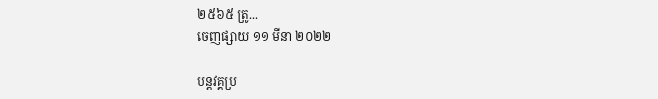២៥៦៥ ត្រូ...
ចេញផ្សាយ ១១ មីនា ២០២២

បន្តវគ្គប្រ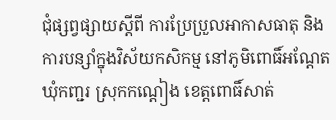ជុំផ្សព្វផ្សាយស្តីពី ការប្រែប្រួលអាកាសធាតុ និងការបន្សាំក្នុងវិស័យកសិកម្ម នៅភូមិពោធិ៍អណ្តែត ឃុំកញ្ជរ ស្រុកកណ្តៀង ខេត្តពោធិ៍សាត់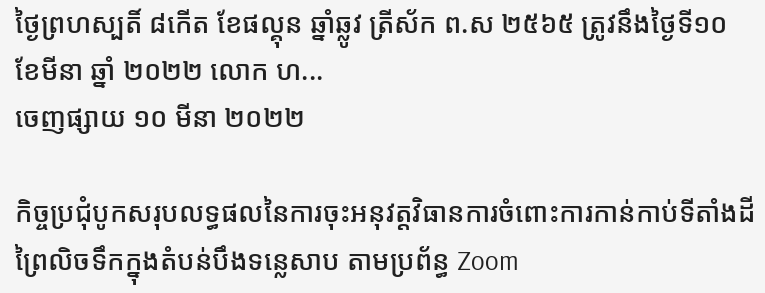ថ្ងៃព្រហស្បតិ៍ ៨កើត ខែផល្គុន ឆ្នាំឆ្លូវ ត្រីស័ក ព.ស ២៥៦៥ ត្រូវនឹងថ្ងៃទី១០ ខែមីនា ឆ្នាំ ២០២២ លោក ហ...
ចេញផ្សាយ ១០ មីនា ២០២២

កិច្ចប្រជុំបូកសរុបលទ្ធផលនៃការចុះអនុវត្តវិធានការចំពោះការកាន់កាប់ទីតាំងដីព្រៃលិចទឹកក្នុងតំបន់បឹងទន្លេសាប តាមប្រព័ន្ធ Zoom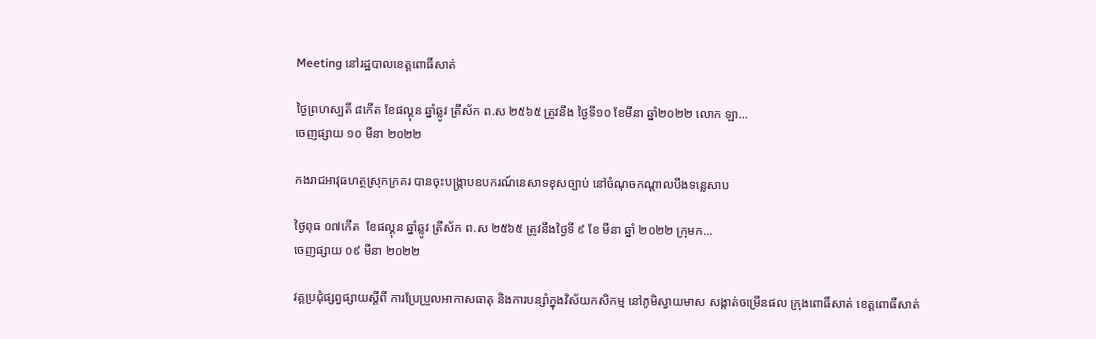Meeting នៅរដ្ឋបាលខេត្តពោធិ៍សាត់

ថ្ងៃព្រហស្បតិ៍ ៨កើត ខែផល្គុន ឆ្នាំឆ្លូវ ត្រីស័ក ព.ស ២៥៦៥ ត្រូវនឹង ថ្ងៃទី១០ ខែមីនា ឆ្នាំ២០២២ លោក ឡា...
ចេញផ្សាយ ១០ មីនា ២០២២

កងរាជអាវុធហត្ថស្រុកក្រគរ បានចុះបង្ក្រាបឧបករណ៍នេសាទខុសច្បាប់ នៅចំណុចកណ្ដាលបឹងទន្លេសាប

ថ្ងៃពុធ ០៧កើត  ខែផល្គុន ឆ្នាំឆ្លូវ ត្រីស័ក ព.ស ២៥៦៥ ត្រូវនឹងថ្ងៃទី ៩ ខែ មីនា ឆ្នាំ ២០២២ ក្រុមក...
ចេញផ្សាយ ០៩ មីនា ២០២២

វគ្គប្រជុំផ្សព្វផ្សាយស្តីពី ការប្រែប្រួលអាកាសធាតុ និងការបន្សាំក្នុងវិស័យកសិកម្ម នៅភូមិស្វាយមាស សង្កាត់ចម្រើនផល ក្រុងពោធិ៍សាត់ ខេត្តពោធិ៍សាត់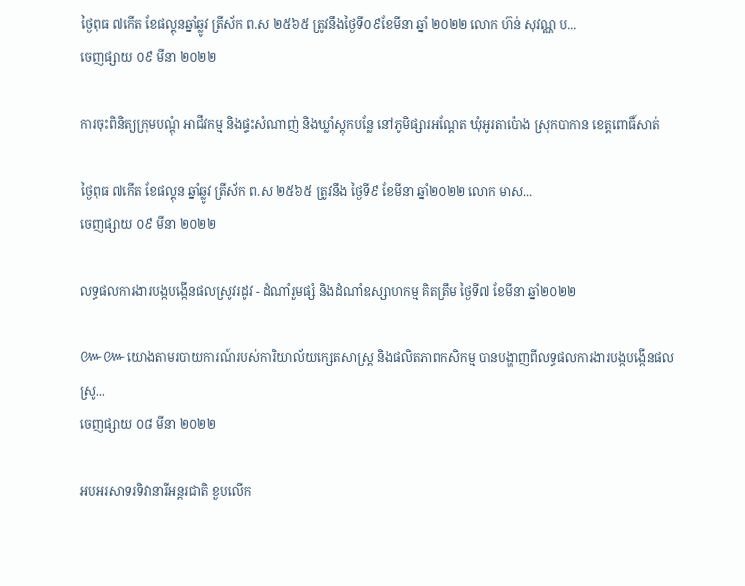ថ្ងៃពុធ ៧កើត ខែផល្គុនឆ្នាំឆ្លូវ ត្រីស័ក ព.ស ២៥៦៥ ត្រូវនឹងថ្ងៃទី០៩ខែមីនា ឆ្នាំ ២០២២ លោក ហ៊ន់ សុវណ្ណ ប...
ចេញផ្សាយ ០៩ មីនា ២០២២

ការចុះពិនិត្យក្រុមបណ្តុំ អាជីវកម្ម និងផ្ទះសំណាញ់ និងឃ្លាំស្តុកបន្លែ នៅភូមិផ្សារអណ្តែត ឃុំអូរតាប៉ោង ស្រុកបាកាន ខេត្តពោធិ៍សាត់

ថ្ងៃពុធ ៧កើត ខែផល្គុន ឆ្នាំឆ្លូវ ត្រីស័ក ព.ស ២៥៦៥ ត្រូវនឹង ថ្ងៃទី៩ ខែមីនា ឆ្នាំ២០២២ លោក មាស...
ចេញផ្សាយ ០៩ មីនា ២០២២

លទ្ធផលការងារបង្កបង្កេីនផលស្រូវរដូវ - ដំណាំរួមផ្សំ និងដំណាំឧស្សាហកម្ម គិតត្រឹម ថ្ងៃទី៧ ខែមីនា ឆ្នាំ២០២២

៚៚យោងតាមរបាយការណ៍របស់ការិយាល័យក្សេតសាស្រ្ត និងផលិតភាពកសិកម្ម បានបង្ហាញពីលទ្ធផលការងារបង្កបង្កើនផលស្រូ...
ចេញផ្សាយ ០៨ មីនា ២០២២

អបអរសាទរទិវានារីអន្តរជាតិ ខួបលើក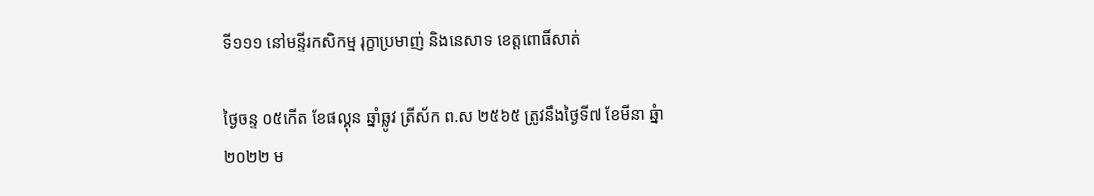ទី១១១ នៅមន្ទីរកសិកម្ម រុក្ខាប្រមាញ់ និងនេសាទ ខេត្តពោធិ៍សាត់

ថ្ងៃចន្ទ ០៥កើត ខែផល្គុន ឆ្នាំឆ្លូវ ត្រីស័ក ព.ស ២៥៦៥ ត្រូវនឹងថ្ងៃទី៧ ខែមីនា ឆ្នំា២០២២ ម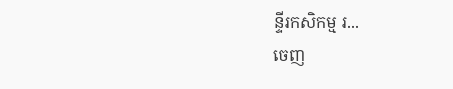ន្ទីរកសិកម្ម រ...
ចេញ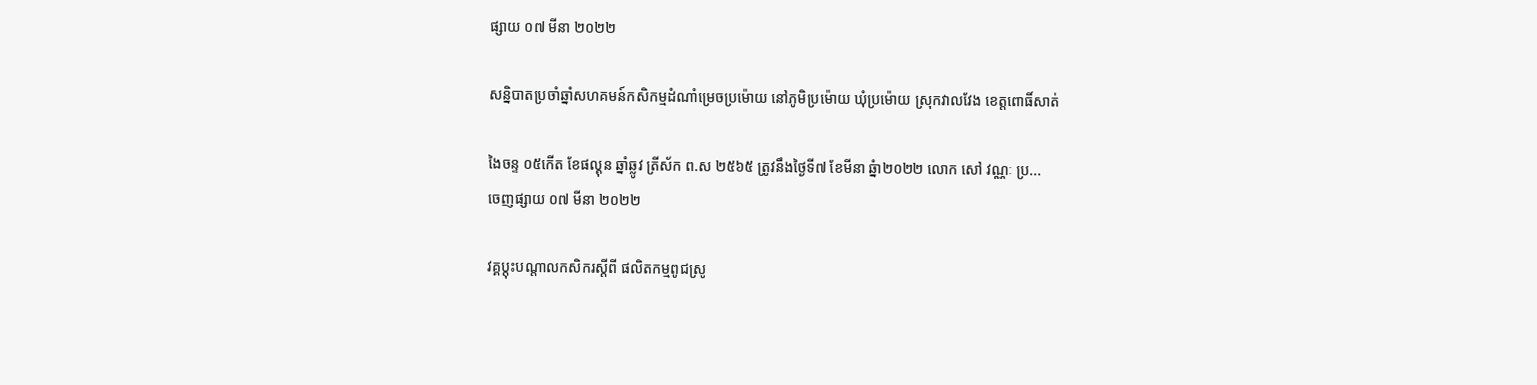ផ្សាយ ០៧ មីនា ២០២២

សន្និបាតប្រចាំឆ្នាំសហគមន៍កសិកម្មដំណាំម្រេចប្រម៉ោយ នៅភូមិប្រម៉ោយ ឃុំប្រម៉ោយ ស្រុកវាលវែង ខេត្តពោធិ៍សាត់

ងៃចន្ទ ០៥កើត ខែផល្គុន ឆ្នាំឆ្លូវ ត្រីស័ក ព.ស ២៥៦៥ ត្រូវនឹងថ្ងៃទី៧ ខែមីនា ឆ្នំា២០២២ លោក សៅ វណ្ណៈ ប្រ...
ចេញផ្សាយ ០៧ មីនា ២០២២

វគ្គប្ដុះបណ្តាលកសិករស្តីពី ផលិតកម្មពូជស្រូ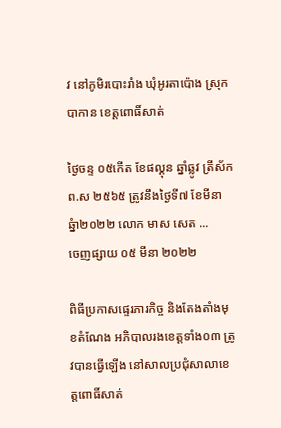វ នៅភូមិរបោះរាំង ឃុំអូរតាប៉ោង ស្រុកបាកាន ខេត្តពោធិ៍សាត់

ថ្ងៃចន្ទ ០៥កើត ខែផល្គុន ឆ្នាំឆ្លូវ ត្រីស័ក ព.ស ២៥៦៥ ត្រូវនឹងថ្ងៃទី៧ ខែមីនា ឆ្នំា២០២២ លោក មាស សេត ...
ចេញផ្សាយ ០៥ មីនា ២០២២

ពិធីប្រកាសផ្ទេរភារកិច្ច និងតែងតាំងមុខតំណែង អភិបាលរងខេត្តទាំង០៣ ត្រូវបានធ្វើឡើង នៅសាលប្រជុំសាលាខេត្តពោធិ៍សាត់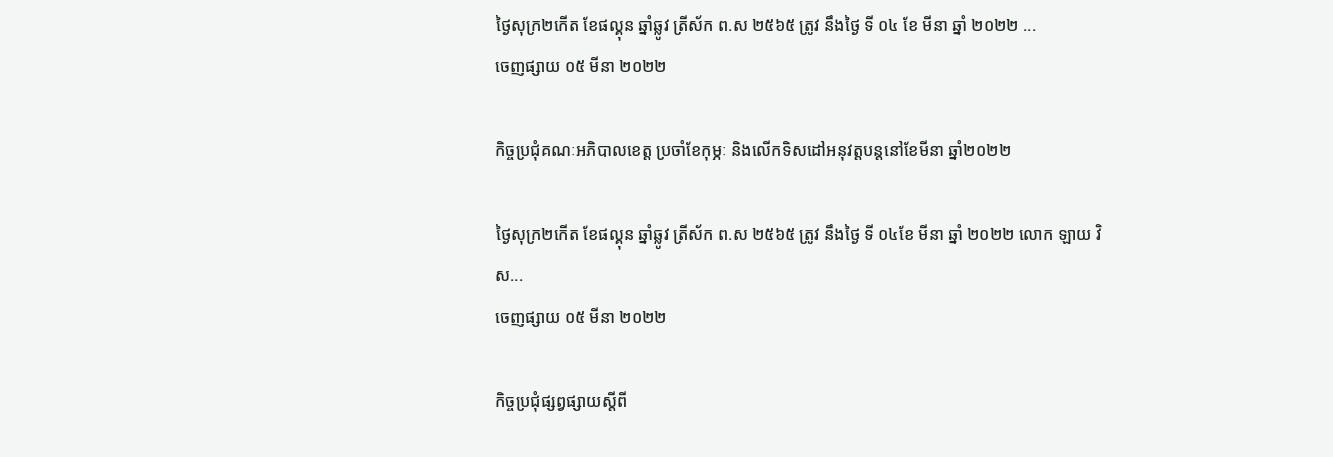ថ្ងៃសុក្រ២កើត ខែផល្គុន ឆ្នាំឆ្លូវ ត្រីស័ក ព.ស ២៥៦៥ ត្រូវ នឹងថ្ងៃ ទី ០៤ ខែ មីនា ឆ្នាំ ២០២២ ...
ចេញផ្សាយ ០៥ មីនា ២០២២

កិច្ចប្រជុំគណៈអភិបាលខេត្ត ប្រចាំខែកុម្ភៈ និងលើកទិសដៅអនុវត្តបន្តនៅខែមីនា ឆ្នាំ២០២២

ថ្ងៃសុក្រ២កើត ខែផល្គុន ឆ្នាំឆ្លូវ ត្រីស័ក ព.ស ២៥៦៥ ត្រូវ នឹងថ្ងៃ ទី ០៤ខែ មីនា ឆ្នាំ ២០២២ លោក ឡាយ វិស...
ចេញផ្សាយ ០៥ មីនា ២០២២

កិច្ចប្រជុំផ្សព្វផ្សាយស្តីពី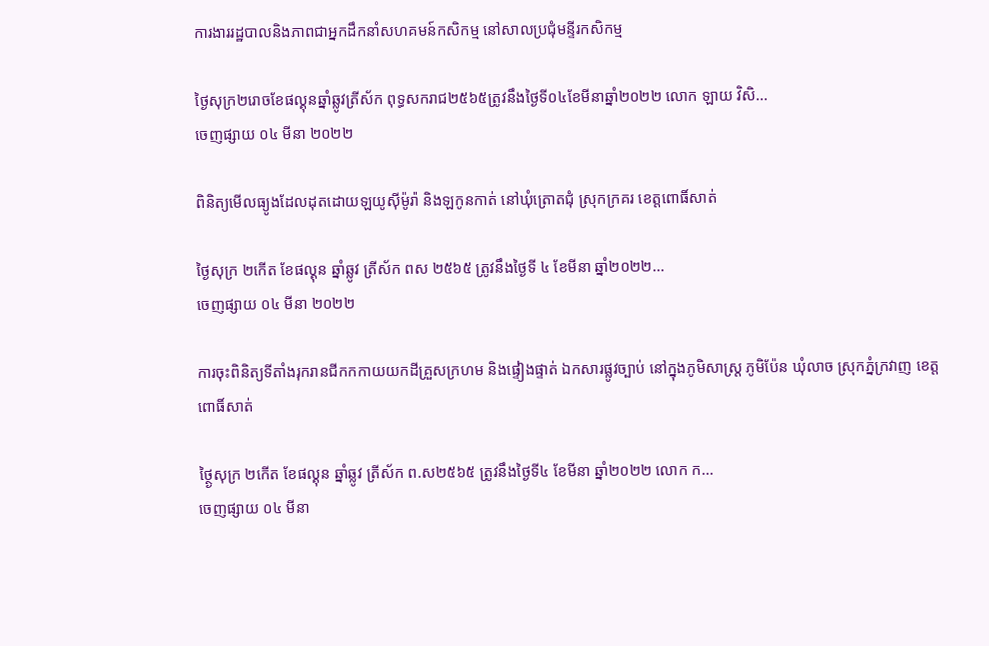ការងាររដ្ឋបាលនិងភាពជាអ្នកដឹកនាំសហគមន៍កសិកម្ម នៅសាលប្រជុំមន្ទីរកសិកម្ម

ថ្ងៃសុក្រ២រោចខែផល្គុនឆ្នាំឆ្លូវត្រីស័ក ពុទ្ធសករាជ២៥៦៥ត្រូវនឹងថ្ងៃទី០៤ខែមីនាឆ្នាំ២០២២ លោក ឡាយ វិសិ...
ចេញផ្សាយ ០៤ មីនា ២០២២

ពិនិត្យមើលធ្យូងដែលដុតដោយឡយូសុីម៉ូរ៉ា និងឡកូនកាត់ នៅឃុំត្រោតជុំ ស្រុកក្រគរ ខេត្តពោធិ៍សាត់

ថ្ងៃសុក្រ ២កេីត ខែផល្គុន ឆ្នាំឆ្លូវ ត្រីស័ក ពស ២៥៦៥ ត្រូវនឹងថ្ងៃទី ៤ ខែមីនា ឆ្នាំ២០២២...
ចេញផ្សាយ ០៤ មីនា ២០២២

ការចុះពិនិត្យទីតាំងរុករានជីកកកាយយកដីគ្រួសក្រហម និងផ្ទៀងផ្ទាត់ ឯកសារផ្លូវច្បាប់ នៅក្នុងភូមិសាស្រ្ត ភូមិប៉ែន ឃុំលាច ស្រុកភ្នំក្រវាញ ខេត្តពោធិ៍សាត់

ថ្ថ្ងៃសុក្រ ២កេីត ខែផល្គុន ឆ្នាំឆ្លូវ ត្រីស័ក ព.ស២៥៦៥ ត្រូវនឹងថ្ងៃទី៤ ខែមីនា ឆ្នាំ២០២២ លោក ក...
ចេញផ្សាយ ០៤ មីនា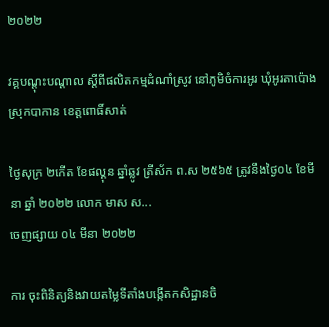២០២២

វគ្គបណ្តុះបណ្តាល ស្តីពីផលិតកម្មដំណាំស្រូវ នៅភូមិចំការអូរ ឃុំអូរតាប៉ោង ស្រុកបាកាន ខេត្តពោធិ៍សាត់

ថ្ងៃសុក្រ ២កេីត ខែផល្គុន ឆ្នាំឆ្លូវ ត្រីស័ក ព.ស ២៥៦៥ ត្រូវនឹងថ្ងៃ០៤ ខែមីនា ឆ្នាំ ២០២២ លោក មាស ស...
ចេញផ្សាយ ០៤ មីនា ២០២២

ការ ចុះពិនិត្យនិងវាយតម្លៃទីតាំងបង្កើតកសិដ្ឋានចិ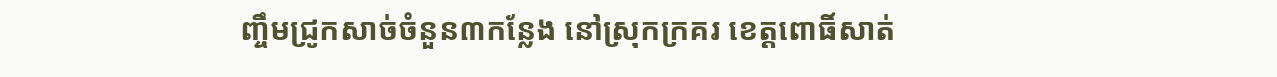ញ្ចឹមជ្រូកសាច់ចំនួន៣កន្លែង នៅស្រុកក្រគរ ខេត្តពោធិ៍សាត់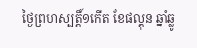ថ្ងៃព្រហស្បត្តិ៍១កើត ខែផល្គុន ឆ្នាំឆ្លូ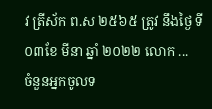វ ត្រីស័ក ព.ស ២៥៦៥ ត្រូវ នឹងថ្ងៃ ទី ០៣ខែ មីនា ឆ្នាំ ២០២២ លោក ...
ចំនួនអ្នកចូលទ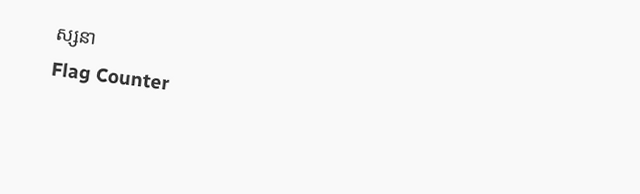ស្សនា
Flag Counter